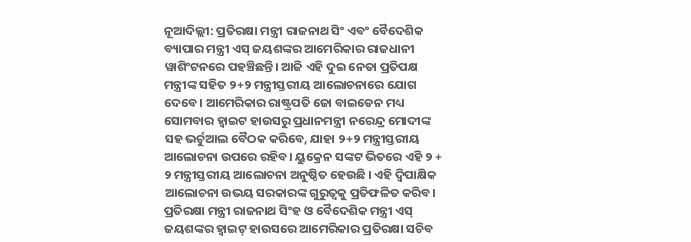ନୂଆଦିଲ୍ଲୀ: ପ୍ରତିରକ୍ଷା ମନ୍ତ୍ରୀ ରାଜନାଥ ସିଂ ଏବଂ ବୈଦେଶିକ ବ୍ୟାପାର ମନ୍ତ୍ରୀ ଏସ୍ ଜୟଶଙ୍କର ଆମେରିକାର ରାଜଧାନୀ ୱାଶିଂଟନରେ ପହଞ୍ଚିଛନ୍ତି। ଆଜି ଏହି ଦୁଇ ନେତା ପ୍ରତିପକ୍ଷ ମନ୍ତ୍ରୀଙ୍କ ସହିତ ୨+୨ ମନ୍ତ୍ରୀସ୍ତରୀୟ ଆଲୋଚନାରେ ଯୋଗ ଦେବେ। ଆମେରିକାର ରାଷ୍ଟ୍ରପତି ଜୋ ବାଇଡେନ ମଧ୍ୟ ସୋମବାର ହ୍ୱାଇଟ ହାଉସରୁ ପ୍ରଧାନମନ୍ତ୍ରୀ ନରେନ୍ଦ୍ର ମୋଦୀଙ୍କ ସହ ଭର୍ଚୁଆଲ ବୈଠକ କରିବେ, ଯାହା ୨+୨ ମନ୍ତ୍ରୀସ୍ତରୀୟ ଆଲୋଚନା ଉପରେ ରହିବ। ୟୁକ୍ରେନ ସଙ୍କଟ ଭିତରେ ଏହି ୨ + ୨ ମନ୍ତ୍ରୀସ୍ତରୀୟ ଆଲୋଚନା ଅନୁଷ୍ଠିତ ହେଉଛି । ଏହି ଦ୍ୱିପାକ୍ଷିକ ଆଲୋଚନା ଉଭୟ ସରକାରଙ୍କ ଗୁରୁତ୍ୱକୁ ପ୍ରତିଫଳିତ କରିବ।
ପ୍ରତିରକ୍ଷା ମନ୍ତ୍ରୀ ରାଜନାଥ ସିଂହ ଓ ବୈଦେଶିକ ମନ୍ତ୍ରୀ ଏସ୍ ଜୟଶଙ୍କର ହ୍ୱାଇଟ୍ ହାଉସରେ ଆମେରିକାର ପ୍ରତିରକ୍ଷା ସଚିବ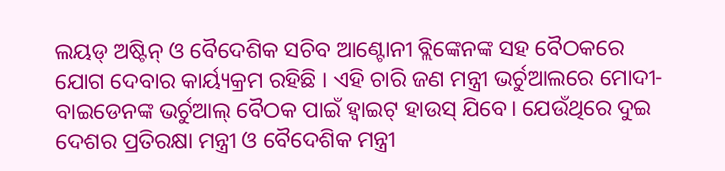ଲୟଡ୍ ଅଷ୍ଟିନ୍ ଓ ବୈଦେଶିକ ସଚିବ ଆଣ୍ଟୋନୀ ବ୍ଲିଙ୍କେନଙ୍କ ସହ ବୈଠକରେ ଯୋଗ ଦେବାର କାର୍ୟ୍ୟକ୍ରମ ରହିଛି । ଏହି ଚାରି ଜଣ ମନ୍ତ୍ରୀ ଭର୍ଚୁଆଲରେ ମୋଦୀ-ବାଇଡେନଙ୍କ ଭର୍ଚୁଆଲ୍ ବୈଠକ ପାଇଁ ହ୍ୱାଇଟ୍ ହାଉସ୍ ଯିବେ। ଯେଉଁଥିରେ ଦୁଇ ଦେଶର ପ୍ରତିରକ୍ଷା ମନ୍ତ୍ରୀ ଓ ବୈଦେଶିକ ମନ୍ତ୍ରୀ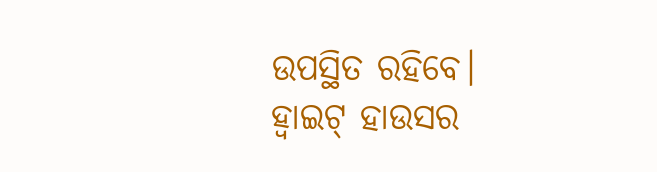ଉପସ୍ଥିତ ରହିବେ।
ହ୍ୱାଇଟ୍ ହାଉସର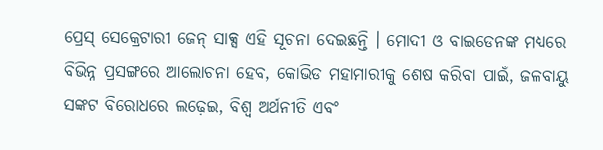ପ୍ରେସ୍ ସେକ୍ରେଟାରୀ ଜେନ୍ ସାକ୍ସ ଏହି ସୂଚନା ଦେଇଛନ୍ତି । ମୋଦୀ ଓ ବାଇଡେନଙ୍କ ମଧ୍ୟରେ ବିଭିନ୍ନ ପ୍ରସଙ୍ଗରେ ଆଲୋଚନା ହେବ, କୋଭିଡ ମହାମାରୀକୁ ଶେଷ କରିବା ପାଇଁ, ଜଳବାୟୁ ସଙ୍କଟ ବିରୋଧରେ ଲଢ଼େଇ, ବିଶ୍ୱ ଅର୍ଥନୀତି ଏବଂ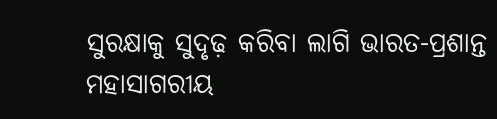ସୁରକ୍ଷାକୁ ସୁଦୃଢ଼ କରିବା ଲାଗି ଭାରତ-ପ୍ରଶାନ୍ତ ମହାସାଗରୀୟ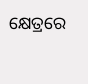କ୍ଷେତ୍ରରେ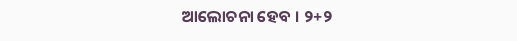ଆଲୋଚନା ହେବ । ୨+୨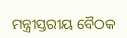ମନ୍ତ୍ରୀସ୍ତରୀୟ ବୈଠକ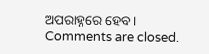ଅପରାହ୍ନରେ ହେବ।
Comments are closed.